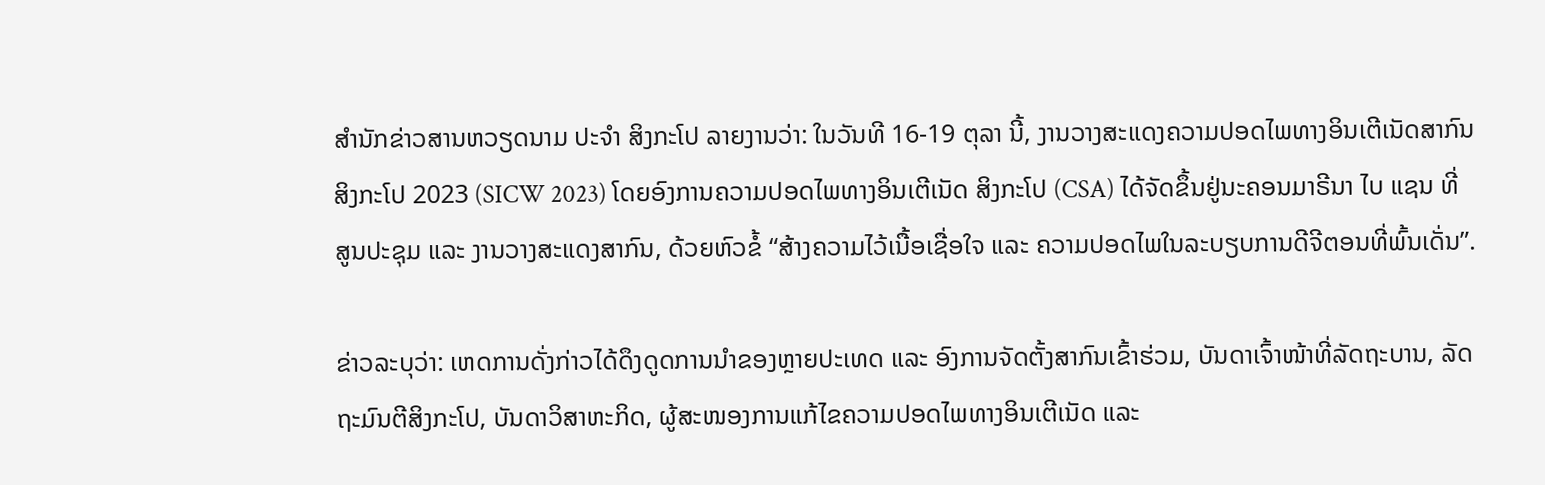ສຳນັກຂ່າວສານຫວຽດນາມ ປະຈຳ ສິງກະໂປ ລາຍງານວ່າ: ໃນວັນທີ 16-19 ຕຸລາ ນີ້, ງານວາງສະແດງຄວາມປອດໄພທາງອິນເຕີເນັດສາກົນ ສິງກະໂປ 2023 (SICW 2023) ໂດຍອົງການຄວາມປອດໄພທາງອິນເຕີເນັດ ສິງກະໂປ (CSA) ໄດ້ຈັດຂຶ້ນຢູ່ນະຄອນມາຣີນາ ໄບ ແຊນ ທີ່ ສູນປະຊຸມ ແລະ ງານວາງສະແດງສາກົນ, ດ້ວຍຫົວຂໍ້ “ສ້າງຄວາມໄວ້ເນື້ອເຊື່ອໃຈ ແລະ ຄວາມປອດໄພໃນລະບຽບການດີຈີຕອນທີ່ພົ້ນເດັ່ນ”.

ຂ່າວລະບຸວ່າ: ເຫດການດັ່ງກ່າວໄດ້ດຶງດູດການນຳຂອງຫຼາຍປະເທດ ແລະ ອົງການຈັດຕັ້ງສາກົນເຂົ້າຮ່ວມ, ບັນດາເຈົ້າໜ້າທີ່ລັດຖະບານ, ລັດຖະມົນຕີສິງກະໂປ, ບັນດາວິສາຫະກິດ, ຜູ້ສະໜອງການແກ້ໄຂຄວາມປອດໄພທາງອິນເຕີເນັດ ແລະ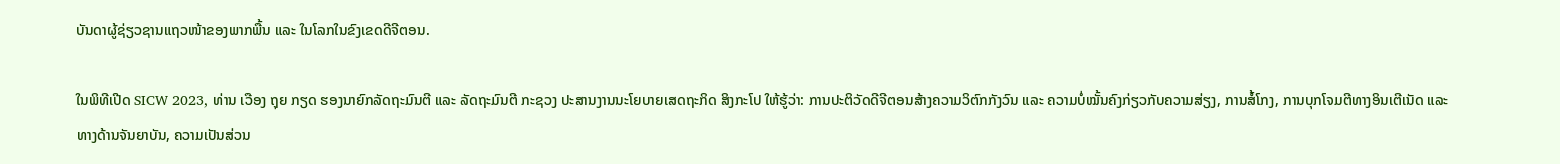ບັນດາຜູ້ຊ່ຽວຊານແຖວໜ້າຂອງພາກພື້ນ ແລະ ໃນໂລກໃນຂົງເຂດດີຈີຕອນ.

ໃນພິທີເປີດ SICW 2023, ທ່ານ ເວືອງ ຖຸຍ ກຽດ ຮອງນາຍົກລັດຖະມົນຕີ ແລະ ລັດຖະມົນຕີ ກະຊວງ ປະສານງານນະໂຍບາຍເສດຖະກິດ ສິງກະໂປ ໃຫ້ຮູ້ວ່າ: ການປະຕິວັດດີຈີຕອນສ້າງຄວາມວິຕົກກັງວົນ ແລະ ຄວາມບໍ່ໝັ້ນຄົງກ່ຽວກັບຄວາມສ່ຽງ, ການສໍ້ໂກງ, ການບຸກໂຈມຕີທາງອິນເຕີເນັດ ແລະ ທາງດ້ານຈັນຍາບັນ, ຄວາມເປັນສ່ວນ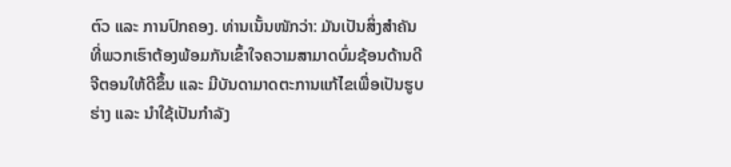ຕົວ ແລະ ການປົກຄອງ. ທ່ານເນັ້ນໜັກວ່າ: ມັນເປັນສິ່ງສຳຄັນທີ່ພວກເຮົາຕ້ອງພ້ອມກັນເຂົ້າໃຈຄວາມສາມາດບົ່ມຊ້ອນດ້ານດີຈີຕອນໃຫ້ດີຂຶ້ນ ແລະ ມີບັນດາມາດຕະການແກ້ໄຂເພື່ອເປັນຮູບຮ່າງ ແລະ ນຳໃຊ້ເປັນກຳລັງ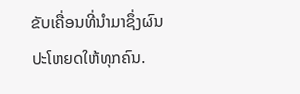ຂັບເຄື່ອນທີ່ນຳມາຊຶ່ງຜົນປະໂຫຍດໃຫ້ທຸກຄົນ.